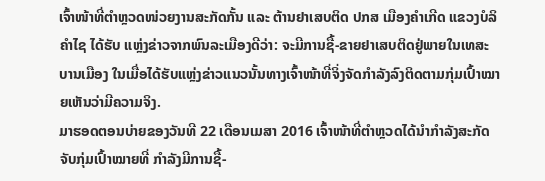ເຈົ້າໜ້າທີ່ຕຳຫຼວດໜ່ວຍງານສະກັດກັ້ນ ແລະ ຕ້ານຢາເສບຕິດ ປກສ ເມືອງຄຳເກີດ ແຂວງບໍລິຄຳໄຊ ໄດ້ຮັບ ແຫຼ່ງຂ່າວຈາກພົນລະເມືອງດີວ່າ: ຈະມີການຊື້-ຂາຍຢາເສບຕິດຢູ່ພາຍໃນເທສະບານເມືອງ ໃນເມື່ອໄດ້ຮັບແຫຼ່ງຂ່າວແນວນັ້ນທາງເຈົ້າໜ້າທີ່ຈິ່ງຈັດກຳລັງລົງຕິດຕາມກຸ່ມເປົ້າໝາຍເຫັນວ່າມີຄວາມຈິງ.
ມາຮອດຕອນບ່າຍຂອງວັນທີ 22 ເດືອນເມສາ 2016 ເຈົ້າໜ້າທີ່ຕຳຫຼວດໄດ້ນຳກຳລັງສະກັດຈັບກຸ່ມເປົ້າໝາຍທີ່ ກຳລັງມີການຊື້-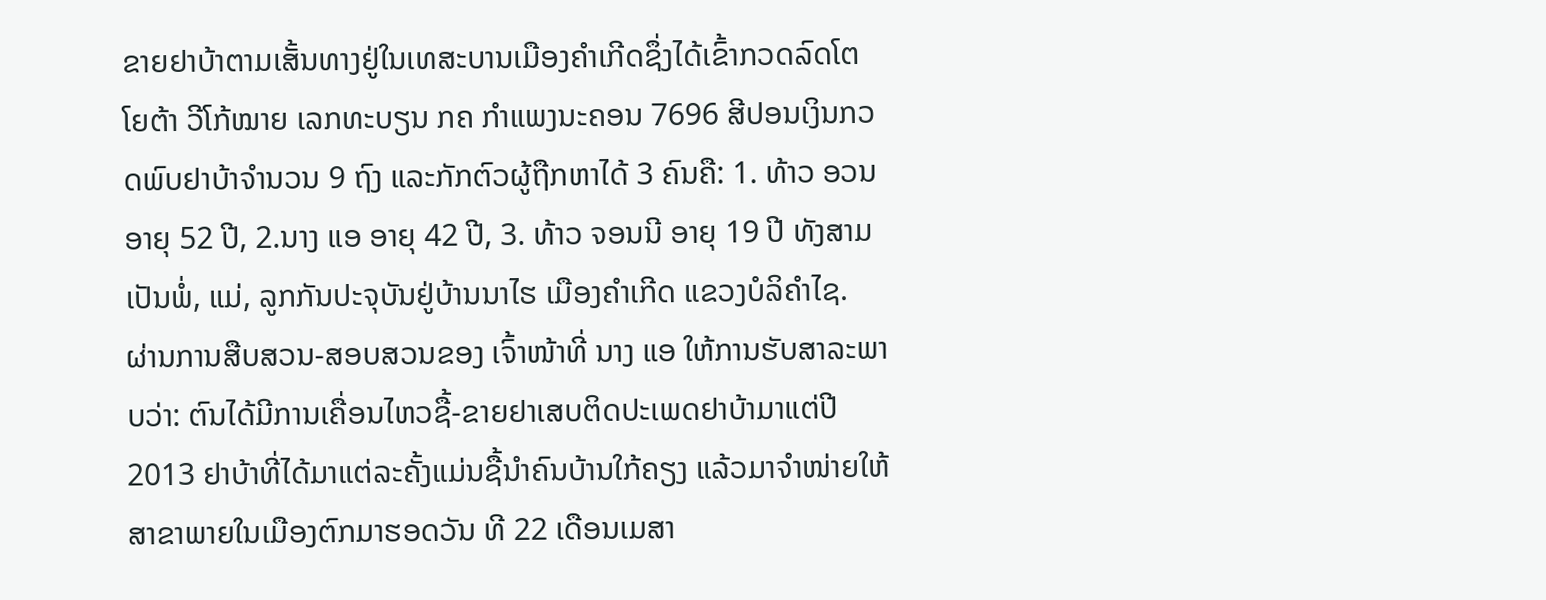ຂາຍຢາບ້າຕາມເສັ້ນທາງຢູ່ໃນເທສະບານເມືອງຄຳເກີດຊຶ່ງໄດ້ເຂົ້າກວດລົດໂຕໂຍຕ້າ ວີໂກ້ໝາຍ ເລກທະບຽນ ກຄ ກຳແພງນະຄອນ 7696 ສີປອນເງິນກວດພົບຢາບ້າຈຳນວນ 9 ຖົງ ແລະກັກຕົວຜູ້ຖືກຫາໄດ້ 3 ຄົນຄື: 1. ທ້າວ ອວນ ອາຍຸ 52 ປີ, 2.ນາງ ແອ ອາຍຸ 42 ປີ, 3. ທ້າວ ຈອນນີ ອາຍຸ 19 ປີ ທັງສາມເປັນພໍ່, ແມ່, ລູກກັນປະຈຸບັນຢູ່ບ້ານນາໄຮ ເມືອງຄຳເກີດ ແຂວງບໍລິຄຳໄຊ.
ຜ່ານການສືບສວນ-ສອບສວນຂອງ ເຈົ້າໜ້າທີ່ ນາງ ແອ ໃຫ້ການຮັບສາລະພາບວ່າ: ຕົນໄດ້ມີການເຄື່ອນໄຫວຊື້-ຂາຍຢາເສບຕິດປະເພດຢາບ້າມາແຕ່ປີ 2013 ຢາບ້າທີ່ໄດ້ມາແຕ່ລະຄັ້ງແມ່ນຊື້ນຳຄົນບ້ານໃກ້ຄຽງ ແລ້ວມາຈຳໜ່າຍໃຫ້ສາຂາພາຍໃນເມືອງຕົກມາຮອດວັນ ທີ 22 ເດືອນເມສາ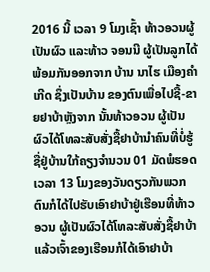2016 ນີ້ ເວລາ 9 ໂມງເຊົ້າ ທ້າວອວນຜູ້ເປັນຜົວ ແລະທ້າວ ຈອນນີ ຜູ້ເປັນລູກໄດ້ພ້ອມກັນອອກຈາກ ບ້ານ ນາໄຮ ເມືອງຄຳເກີດ ຊຶ່ງເປັນບ້ານ ຂອງຕົນເພື່ອໄປຊື້-ຂາຍຢາບ້າຫຼັງຈາກ ນັ້ນທ້າວອວນ ຜູ້ເປັນຜົວໄດ້ໂທລະສັບສັ່ງຊື້ຢາບ້ານຳຄົນທີ່ບໍ່ຮູ້ຊື່ຢູ່ບ້ານໃກ້ຄຽງຈຳນວນ 01 ມັດພໍຮອດເວລາ 13 ໂມງຂອງວັນດຽວກັນພວກຕົນກໍໄດ້ໄປຮັບເອົາຢາບ້າຢູ່ເຮືອນທີ່ທ້າວ ອວນ ຜູ້ເປັນຜົວໄດ້ໂທລະສັບສັ່ງຊື້ຢາບ້າ ແລ້ວເຈົ້າຂອງເຮືອນກໍໄດ້ເອົາຢາບ້າ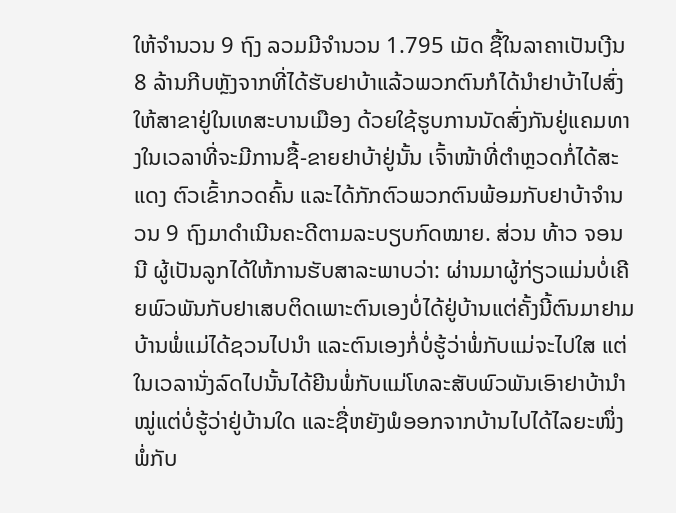ໃຫ້ຈຳນວນ 9 ຖົງ ລວມມີຈຳນວນ 1.795 ເມັດ ຊື້ໃນລາຄາເປັນເງີນ 8 ລ້ານກີບຫຼັງຈາກທີ່ໄດ້ຮັບຢາບ້າແລ້ວພວກຕົນກໍໄດ້ນຳຢາບ້າໄປສົ່ງໃຫ້ສາຂາຢູ່ໃນເທສະບານເມືອງ ດ້ວຍໃຊ້ຮູບການນັດສົ່ງກັນຢູ່ແຄມທາງໃນເວລາທີ່ຈະມີການຊື້-ຂາຍຢາບ້າຢູ່ນັ້ນ ເຈົ້າໜ້າທີ່ຕຳຫຼວດກໍ່ໄດ້ສະແດງ ຕົວເຂົ້າກວດຄົ້ນ ແລະໄດ້ກັກຕົວພວກຕົນພ້ອມກັບຢາບ້າຈຳນວນ 9 ຖົງມາດຳເນີນຄະດີຕາມລະບຽບກົດໝາຍ. ສ່ວນ ທ້າວ ຈອນນີ ຜູ້ເປັນລູກໄດ້ໃຫ້ການຮັບສາລະພາບວ່າ: ຜ່ານມາຜູ້ກ່ຽວແມ່ນບໍ່ເຄີຍພົວພັນກັບຢາເສບຕິດເພາະຕົນເອງບໍ່ໄດ້ຢູ່ບ້ານແຕ່ຄັ້ງນີ້ຕົນມາຢາມບ້ານພໍ່ແມ່ໄດ້ຊວນໄປນຳ ແລະຕົນເອງກໍ່ບໍ່ຮູ້ວ່າພໍ່ກັບແມ່ຈະໄປໃສ ແຕ່ໃນເວລານັ່ງລົດໄປນັ້ນໄດ້ຍີນພໍ່ກັບແມ່ໂທລະສັບພົວພັນເອົາຢາບ້ານຳໝູ່ແຕ່ບໍ່ຮູ້ວ່າຢູ່ບ້ານໃດ ແລະຊື່ຫຍັງພໍອອກຈາກບ້ານໄປໄດ້ໄລຍະໜຶ່ງພໍ່ກັບ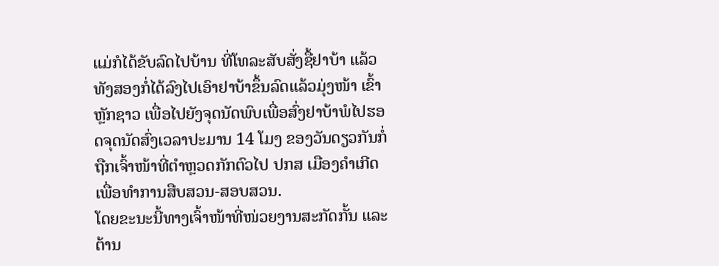ແມ່ກໍໄດ້ຂັບລົດໄປບ້ານ ທີ່ໂທລະສັບສັ່ງຊື້ຢາບ້າ ແລ້ວທັງສອງກໍ່ໄດ້ລົງໄປເອົາຢາບ້າຂຶ້ນລົດແລ້ວມຸ່ງໜ້າ ເຂົ້າຫຼັກຊາວ ເພື່ອໄປຍັງຈຸດນັດພົບເພື່ອສົ່ງຢາບ້າພໍໄປຮອດຈຸດນັດສົ່ງເວລາປະມານ 14 ໂມງ ຂອງວັນດຽວກັນກໍ່ຖືກເຈົ້າໜ້າທີ່ຕຳຫຼວດກັກຕົວໄປ ປກສ ເມືອງຄຳເກີດ ເພື່ອທຳການສືບສວນ-ສອບສວນ.
ໂດຍຂະນະນີ້ທາງເຈົ້າໜ້າທີ່ໜ່ວຍງານສະກັດກັ້ນ ແລະຕ້ານ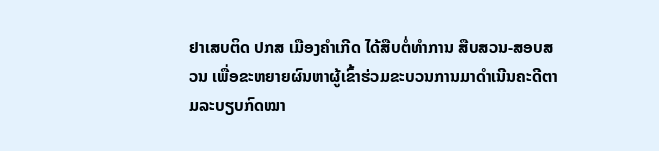ຢາເສບຕິດ ປກສ ເມືອງຄຳເກີດ ໄດ້ສືບຕໍ່ທຳການ ສືບສວນ-ສອບສວນ ເພື່ອຂະຫຍາຍຜົນຫາຜູ້ເຂົ້າຮ່ວມຂະບວນການມາດຳເນີນຄະດີຕາມລະບຽບກົດໝາ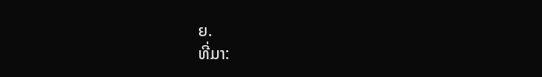ຍ.
ທີ່ມາ: